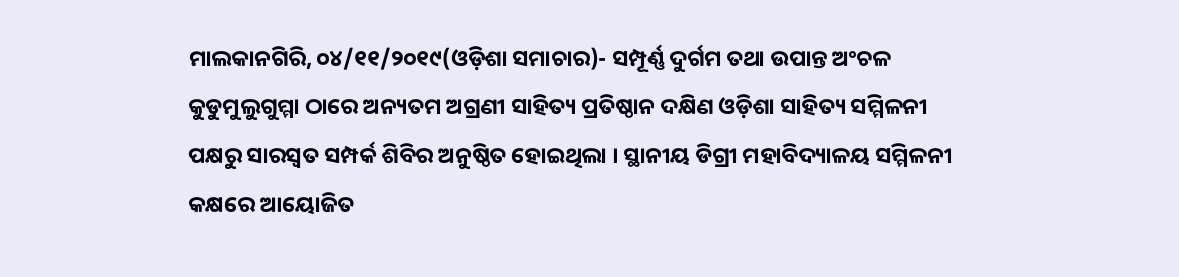ମାଲକାନଗିରି, ୦୪/୧୧/୨୦୧୯(ଓଡ଼ିଶା ସମାଚାର)- ସମ୍ପୂର୍ଣ୍ଣ ଦୁର୍ଗମ ତଥା ଉପାନ୍ତ ଅଂଚଳ କୁଡୁମୁଲୁଗୁମ୍ମା ଠାରେ ଅନ୍ୟତମ ଅଗ୍ରଣୀ ସାହିତ୍ୟ ପ୍ରତିଷ୍ଠାନ ଦକ୍ଷିଣ ଓଡ଼ିଶା ସାହିତ୍ୟ ସମ୍ମିଳନୀ ପକ୍ଷରୁ ସାରସ୍ୱତ ସମ୍ପର୍କ ଶିବିର ଅନୁଷ୍ଠିତ ହୋଇଥିଲା । ସ୍ଥାନୀୟ ଡିଗ୍ରୀ ମହାବିଦ୍ୟାଳୟ ସମ୍ମିଳନୀ କକ୍ଷରେ ଆୟୋଜିତ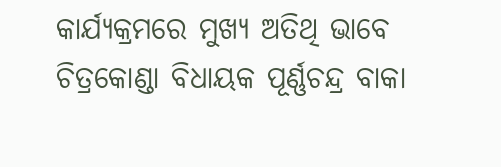କାର୍ଯ୍ୟକ୍ରମରେ ମୁଖ୍ୟ ଅତିଥି ଭାବେ ଚିତ୍ରକୋଣ୍ଡା ବିଧାୟକ ପୂର୍ଣ୍ଣଚନ୍ଦ୍ର ବାକା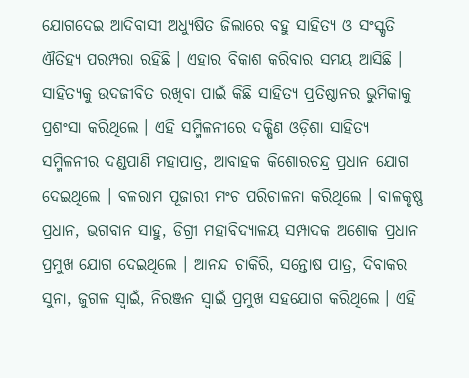ଯୋଗଦେଇ ଆଦିବାସୀ ଅଧ୍ୟୁଷିତ ଜିଲାରେ ବହୁ ସାହିତ୍ୟ ଓ ସଂସ୍କୃତି ଐତିହ୍ୟ ପରମ୍ପରା ରହିଛି । ଏହାର ବିକାଶ କରିବାର ସମୟ ଆସିଛି । ସାହିତ୍ୟକୁ ଉଦଜୀବିତ ରଖିବା ପାଇଁ କିଛି ସାହିତ୍ୟ ପ୍ରତିଷ୍ଠାନର ଭୁମିକାକୁ ପ୍ରଶଂସା କରିଥିଲେ । ଏହି ସମ୍ମିଳନୀରେ ଦକ୍ଷିଣ ଓଡ଼ିଶା ସାହିତ୍ୟ ସମ୍ମିଳନୀର ଦଣ୍ଡପାଣି ମହାପାତ୍ର, ଆବାହକ କିଶୋରଚନ୍ଦ୍ର ପ୍ରଧାନ ଯୋଗ ଦେଇଥିଲେ । ବଳରାମ ପୂଜାରୀ ମଂଚ ପରିଚାଳନା କରିଥିଲେ । ବାଳକୃଷ୍ଣ ପ୍ରଧାନ, ଭଗବାନ ସାହୁ, ଡିଗ୍ରୀ ମହାବିଦ୍ୟାଳୟ ସମ୍ପାଦକ ଅଶୋକ ପ୍ରଧାନ ପ୍ରମୁଖ ଯୋଗ ଦେଇଥିଲେ । ଆନନ୍ଦ ଚାକିରି, ସନ୍ତୋଷ ପାତ୍ର, ଦିବାକର ସୁନା, ଜୁଗଳ ସ୍ୱାଇଁ, ନିରଞ୍ଜନ ସ୍ୱାଇଁ ପ୍ରମୁଖ ସହଯୋଗ କରିଥିଲେ । ଏହି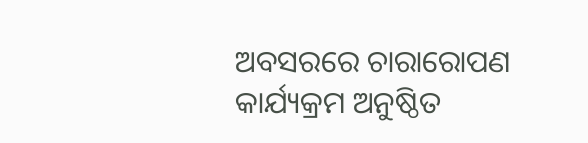ଅବସରରେ ଚାରାରୋପଣ କାର୍ଯ୍ୟକ୍ରମ ଅନୁଷ୍ଠିତ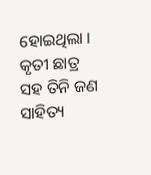ହୋଇଥିଲା । କୃତୀ ଛାତ୍ର ସହ ତିନି ଜଣ ସାହିତ୍ୟ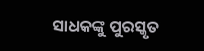ସାଧକଙ୍କୁ ପୁରସ୍କୃତ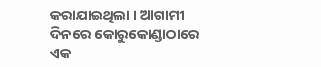କରାଯାଇଥିଲା । ଆଗାମୀ ଦିନରେ କୋରୁକୋଣ୍ଡାଠାରେ ଏକ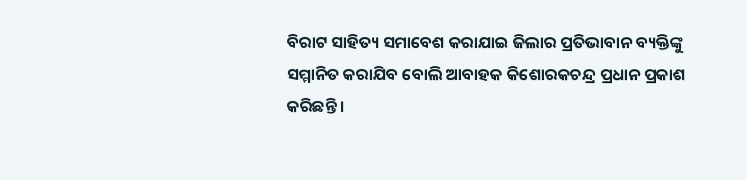ବିରାଟ ସାହିତ୍ୟ ସମାବେଶ କରାଯାଇ ଜିଲାର ପ୍ରତିଭାବାନ ବ୍ୟକ୍ତିଙ୍କୁ ସମ୍ମାନିତ କରାଯିବ ବୋଲି ଆବାହକ କିଶୋରକଚନ୍ଦ୍ର ପ୍ରଧାନ ପ୍ରକାଶ କରିଛନ୍ତି ।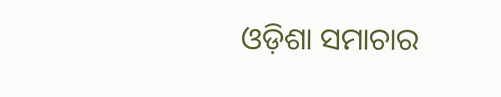ଓଡ଼ିଶା ସମାଚାର